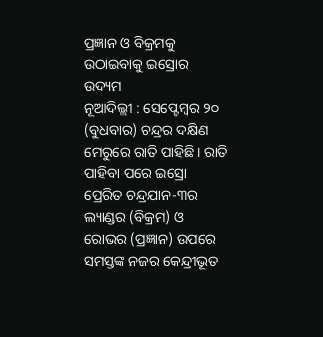ପ୍ରଜ୍ଞାନ ଓ ବିକ୍ରମକୁ ଉଠାଇବାକୁ ଇସ୍ରୋର ଉଦ୍ୟମ
ନୂଆଦିଲ୍ଲୀ : ସେପ୍ଟେମ୍ବର ୨୦ (ବୁଧବାର) ଚନ୍ଦ୍ରର ଦକ୍ଷିଣ ମେରୁରେ ରାତି ପାହିଛି। ରାତି ପାହିବା ପରେ ଇସ୍ରୋ ପ୍ରେରିତ ଚନ୍ଦ୍ରଯାନ-୩ର ଲ୍ୟାଣ୍ଡର (ବିକ୍ରମ) ଓ ରୋଭର (ପ୍ରଜ୍ଞାନ) ଉପରେ ସମସ୍ତଙ୍କ ନଜର କେନ୍ଦ୍ରୀଭୂତ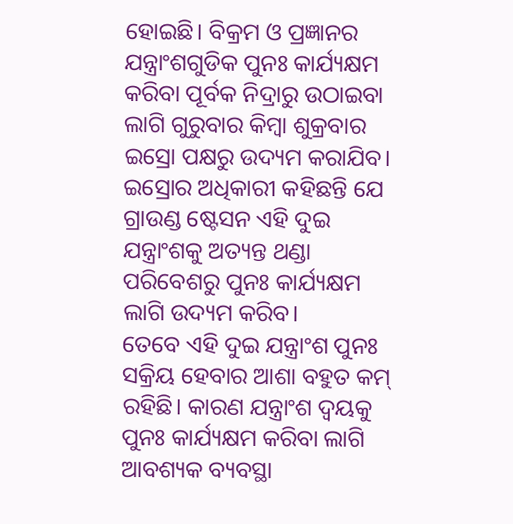ହୋଇଛି। ବିକ୍ରମ ଓ ପ୍ରଜ୍ଞାନର ଯନ୍ତ୍ରାଂଶଗୁଡିକ ପୁନଃ କାର୍ଯ୍ୟକ୍ଷମ କରିବା ପୂର୍ବକ ନିଦ୍ରାରୁ ଉଠାଇବା ଲାଗି ଗୁରୁବାର କିମ୍ବା ଶୁକ୍ରବାର ଇସ୍ରୋ ପକ୍ଷରୁ ଉଦ୍ୟମ କରାଯିବ। ଇସ୍ରୋର ଅଧିକାରୀ କହିଛନ୍ତି ଯେ ଗ୍ରାଉଣ୍ଡ ଷ୍ଟେସନ ଏହି ଦୁଇ ଯନ୍ତ୍ରାଂଶକୁ ଅତ୍ୟନ୍ତ ଥଣ୍ଡା ପରିବେଶରୁ ପୁନଃ କାର୍ଯ୍ୟକ୍ଷମ ଲାଗି ଉଦ୍ୟମ କରିବ।
ତେବେ ଏହି ଦୁଇ ଯନ୍ତ୍ରାଂଶ ପୁନଃ ସକ୍ରିୟ ହେବାର ଆଶା ବହୁତ କମ୍ ରହିଛି। କାରଣ ଯନ୍ତ୍ରାଂଶ ଦ୍ବୟକୁ ପୁନଃ କାର୍ଯ୍ୟକ୍ଷମ କରିବା ଲାଗି ଆବଶ୍ୟକ ବ୍ୟବସ୍ଥା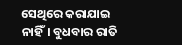ସେଥିରେ କରାଯାଇ ନାହିଁ। ବୁଧବାର ରାତି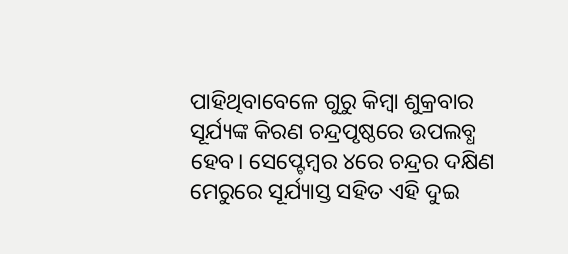ପାହିଥିବାବେଳେ ଗୁରୁ କିମ୍ବା ଶୁକ୍ରବାର ସୂର୍ଯ୍ୟଙ୍କ କିରଣ ଚନ୍ଦ୍ରପୃଷ୍ଠରେ ଉପଲବ୍ଧ ହେବ। ସେପ୍ଟେମ୍ବର ୪ରେ ଚନ୍ଦ୍ରର ଦକ୍ଷିଣ ମେରୁରେ ସୂର୍ଯ୍ୟାସ୍ତ ସହିତ ଏହି ଦୁଇ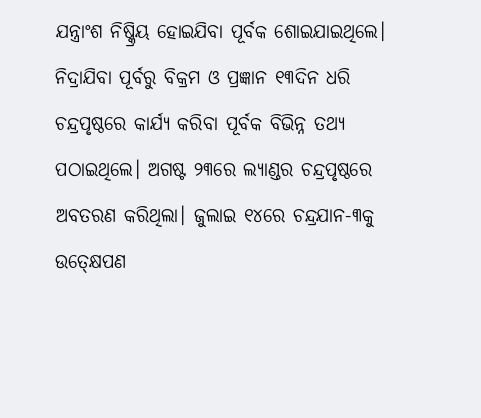ଯନ୍ତ୍ରାଂଶ ନିଷ୍କ୍ରିୟ ହୋଇଯିବା ପୂର୍ବକ ଶୋଇଯାଇଥିଲେ। ନିଦ୍ରାଯିବା ପୂର୍ବରୁ ବିକ୍ରମ ଓ ପ୍ରଜ୍ଞାନ ୧୩ଦିନ ଧରି ଚନ୍ଦ୍ରପୃଷ୍ଠରେ କାର୍ଯ୍ୟ କରିବା ପୂର୍ବକ ବିଭିନ୍ନ ତଥ୍ୟ ପଠାଇଥିଲେ। ଅଗଷ୍ଟ ୨୩ରେ ଲ୍ୟାଣ୍ଡର ଚନ୍ଦ୍ରପୃଷ୍ଠରେ ଅବତରଣ କରିଥିଲା। ଜୁଲାଇ ୧୪ରେ ଚନ୍ଦ୍ରଯାନ-୩କୁ ଉତ୍କ୍ଷେପଣ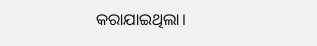କରାଯାଇଥିଲା।